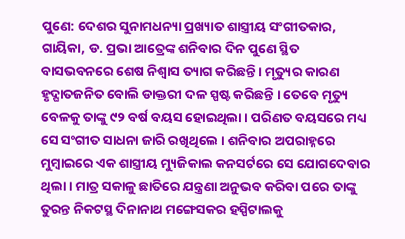ପୁଣେ: ଦେଶର ସୁନାମଧନ୍ୟା ପ୍ରଖ୍ୟାତ ଶାସ୍ତ୍ରୀୟ ସଂଗୀତକାର, ଗାୟିକା, ଡ. ପ୍ରଭା ଆତ୍ରେଙ୍କ ଶନିବାର ଦିନ ପୁଣେ ସ୍ଥିତ ବାସଭବନରେ ଶେଷ ନିଶ୍ୱାସ ତ୍ୟାଗ କରିଛନ୍ତି । ମୃତ୍ୟୁର କାରଣ ହୃଦ୍ଘାତଜନିତ ବୋଲି ଡାକ୍ତରୀ ଦଳ ସ୍ପଷ୍ଟ କରିଛନ୍ତି । ତେବେ ମୃତ୍ୟୁ ବେଳକୁ ତାଙ୍କୁ ୯୨ ବର୍ଷ ବୟସ ହୋଇଥିଲା । ପରିଣତ ବୟସରେ ମଧ୍ୟ ସେ ସଂଗୀତ ସାଧନା ଜାରି ରଖିଥିଲେ । ଶନିବାର ଅପରାହ୍ନରେ ମୁମ୍ବାଇରେ ଏକ ଶାସ୍ତ୍ରୀୟ ମ୍ୟୁଜିକାଲ କନସର୍ଟରେ ସେ ଯୋଗଦେବାର ଥିଲା । ମାତ୍ର ସକାଳୁ ଛାତିରେ ଯନ୍ତ୍ରଣା ଅନୁଭବ କରିବା ପରେ ତାଙ୍କୁ ତୁରନ୍ତ ନିକଟସ୍ଥ ଦିନାନାଥ ମଙ୍ଗେସକର ହସ୍ପିଟାଲକୁ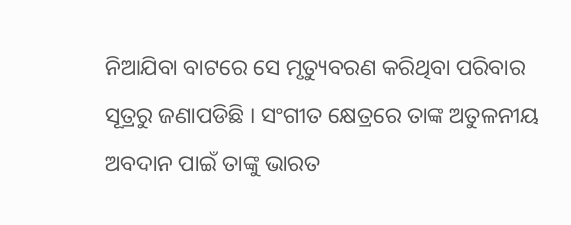ନିଆଯିବା ବାଟରେ ସେ ମୃତ୍ୟୁବରଣ କରିଥିବା ପରିବାର ସୂତ୍ରରୁ ଜଣାପଡିଛି । ସଂଗୀତ କ୍ଷେତ୍ରରେ ତାଙ୍କ ଅତୁଳନୀୟ ଅବଦାନ ପାଇଁ ତାଙ୍କୁ ଭାରତ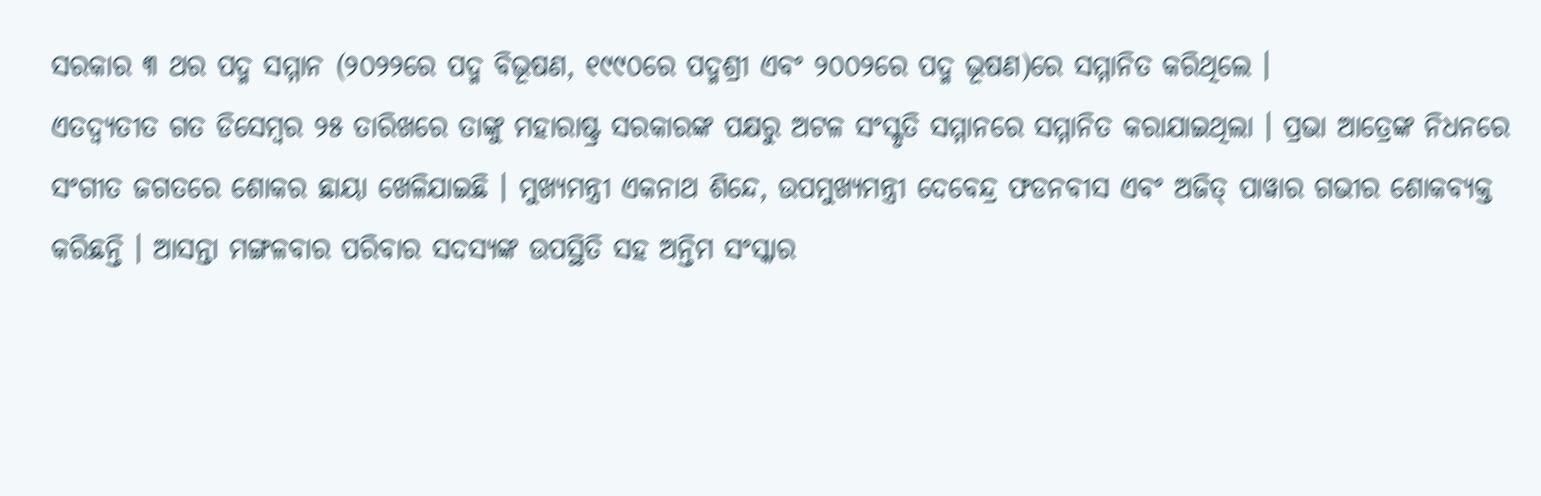ସରକାର ୩ ଥର ପଦ୍ମ ସମ୍ମାନ (୨୦୨୨ରେ ପଦ୍ମ ବିଭୂଷଣ, ୧୯୯୦ରେ ପଦ୍ମଶ୍ରୀ ଏବଂ ୨୦୦୨ରେ ପଦ୍ମ ଭୂଷଣ)ରେ ସମ୍ମାନିତ କରିଥିଲେ ।
ଏତଦ୍ବ୍ୟତୀତ ଗତ ଡିସେମ୍ବର ୨୫ ତାରିଖରେ ତାଙ୍କୁ ମହାରାଷ୍ଟ୍ର ସରକାରଙ୍କ ପକ୍ଷରୁ ଅଟଳ ସଂସ୍କୃତି ସମ୍ମାନରେ ସମ୍ମାନିତ କରାଯାଇଥିଲା । ପ୍ରଭା ଆତ୍ରେଙ୍କ ନିଧନରେ ସଂଗୀତ ଜଗତରେ ଶୋକର ଛାୟା ଖେଳିଯାଇଛି । ମୁଖ୍ୟମନ୍ତ୍ରୀ ଏକନାଥ ଶିନ୍ଦେ, ଉପମୁଖ୍ୟମନ୍ତ୍ରୀ ଦେବେନ୍ଦ୍ର ଫଡନବୀସ ଏବଂ ଅଜିତ୍ ପାୱାର ଗଭୀର ଶୋକବ୍ୟକ୍ତ କରିଛନ୍ତି । ଆସନ୍ତା ମଙ୍ଗଳବାର ପରିବାର ସଦସ୍ୟଙ୍କ ଉପସ୍ଥିତି ସହ ଅନ୍ତିମ ସଂସ୍କାର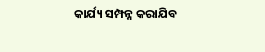କାର୍ଯ୍ୟ ସମ୍ପନ୍ନ କରାଯିବ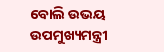ବୋଲି ଉଭୟ ଉପମୁଖ୍ୟମନ୍ତ୍ରୀ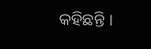କହିଛନ୍ତି ।